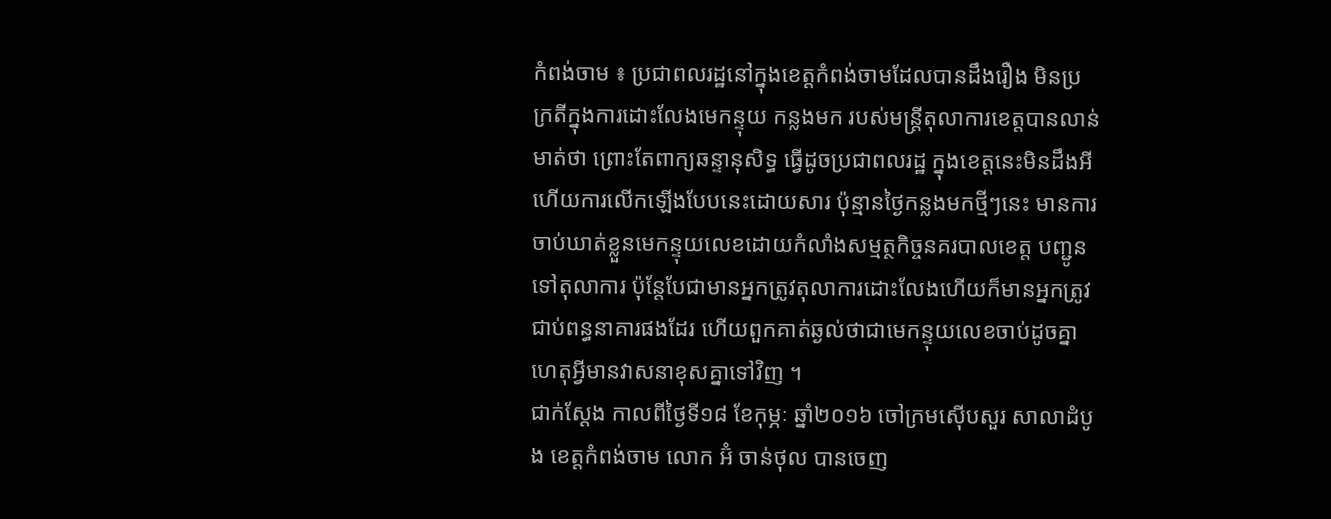កំពង់ចាម ៖ ប្រជាពលរដ្ឋនៅក្នុងខេត្តកំពង់ចាមដែលបានដឹងរឿង មិនប្រក្រតីក្នុងការដោះលែងមេកន្ទុយ កន្លងមក របស់មន្ត្រីតុលាការខេត្តបានលាន់មាត់ថា ព្រោះតែពាក្យឆន្ទានុសិទ្ធ ធ្វើដូចប្រជាពលរដ្ឋ ក្នុងខេត្តនេះមិនដឹងអី ហើយការលើកឡើងបែបនេះដោយសារ ប៉ុន្មានថ្ងៃកន្លងមកថ្មីៗនេះ មានការចាប់ឃាត់ខ្លួនមេកន្ទុយលេខដោយកំលាំងសម្មត្ថកិច្ចនគរបាលខេត្ត បញ្ជូនទៅតុលាការ ប៉ុន្តែបែជាមានអ្នកត្រូវតុលាការដោះលែងហើយក៏មានអ្នកត្រូវជាប់ពន្ធនាគារផងដែរ ហើយពួកគាត់ឆ្ងល់ថាជាមេកន្ទុយលេខចាប់ដូចគ្នា ហេតុអ្វីមានវាសនាខុសគ្នាទៅវិញ ។
ជាក់ស្តែង កាលពីថ្ងៃទី១៨ ខែកុម្ភៈ ឆ្នាំ២០១៦ ចៅក្រមស៊ើបសួរ សាលាដំបូង ខេត្តកំពង់ចាម លោក អ៊ំ ចាន់ថុល បានចេញ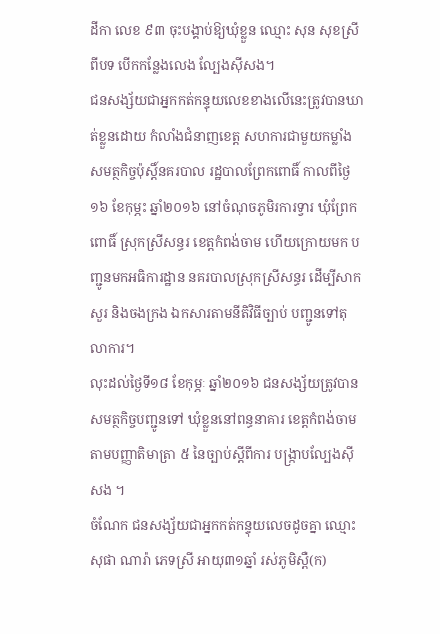ដីកា លេខ ៩៣ ចុះបង្គាប់ឱ្យឃុំខ្លួន ឈ្មោះ សុន សុខស្រី ពីបទ បើកកន្លែងលេង ល្បែងស៊ីសង។
ជនសង្ស័យជាអ្នកកត់កន្ទុយលេខខាងលើនេះត្រូវបានឃាត់ខ្លួនដោយ កំលាំងជំនាញខេត្ត សហការជាមួយកម្លាំង សមត្ថកិច្ចប៉ុស្តិ៍នគរបាល រដ្ឋបាលព្រែកពោធិ៍ កាលពីថ្ងៃ១៦ ខែកុម្ភះ ឆ្នាំ២០១៦ នៅចំណុចភូមិរការទ្វារ ឃុំព្រែកពោធិ៍ ស្រុកស្រីសន្ធរ ខេត្តកំពង់ចាម ហើយក្រោយមក បញ្ជូនមកអធិការដ្ឋាន នគរបាលស្រុកស្រីសន្ធរ ដើម្បីសាកសួរ និងចងក្រង ឯកសារតាមនីតិវិធីច្បាប់ បញ្ជូនទៅតុលាការ។
លុះដល់ថ្ងៃទី១៨ ខែកុម្ភៈ ឆ្នាំ២០១៦ ជនសង្ស័យត្រូវបាន សមត្ថកិច្ចបញ្ជូនទៅ ឃុំខ្លួននៅពន្ធនាគារ ខេត្តកំពង់ចាម តាមបញ្ញាតិមាត្រា ៥ នៃច្បាប់ស្តីពីការ បង្ក្រាបល្បែងស៊ីសង ។
ចំណែក ជនសង្ស័យជាអ្នកកត់កន្ទុយលេចដូចគ្នា ឈ្មោះ សុផា ណារ៉ា ភេទស្រី អាយុ៣១ឆ្នាំ រស់ភូមិស្ពឺ(ក)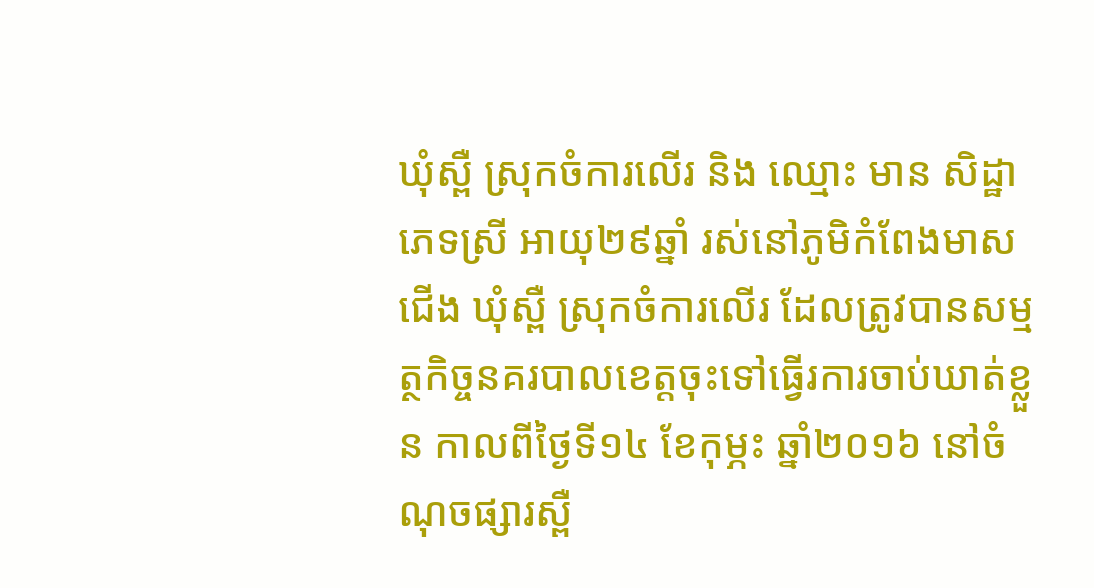ឃុំស្ពឺ ស្រុកចំការលើរ និង ឈ្មោះ មាន សិដ្ឋា ភេទស្រី អាយុ២៩ឆ្នាំ រស់នៅភូមិកំពែងមាសជើង ឃំុស្ពឺ ស្រុកចំការលើរ ដែលត្រូវបានសម្មត្ថកិច្ចនគរបាលខេត្តចុះទៅធ្វើរការចាប់ឃាត់ខ្លួន កាលពីថ្ងៃទី១៤ ខែកុម្ភះ ឆ្នាំ២០១៦ នៅចំណុចផ្សារស្ពឺ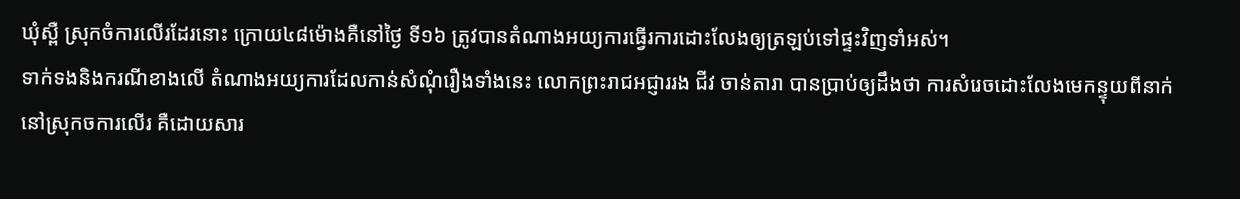ឃុំស្ពឺ ស្រុកចំការលើរដែរនោះ ក្រោយ៤៨ម៉ោងគឺនៅថ្ងៃ ទី១៦ ត្រូវបានតំណាងអយ្យការធ្វើរការដោះលែងឲ្យត្រឡប់ទៅផ្ទះវិញទាំអស់។
ទាក់ទងនិងករណីខាងលើ តំណាងអយ្យការដែលកាន់សំណុំរឿងទាំងនេះ លោកព្រះរាជអជ្ញាររង ជីវ ចាន់តារា បានប្រាប់ឲ្យដឹងថា ការសំរេចដោះលែងមេកន្ទុយពីនាក់នៅស្រុកចការលើរ គឺដោយសារ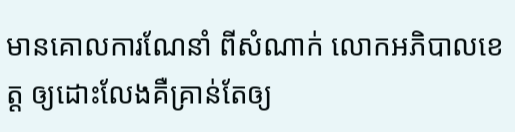មានគោលការណែនាំ ពីសំណាក់ លោកអភិបាលខេត្ត ឲ្យដោះលែងគឺគ្រាន់តែឲ្យ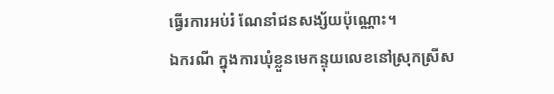ធ្វើរការអប់រំ ណែនាំជនសង្ស័យប៉ុណ្ណោះ។
ឯករណី ក្នុងការឃុំខ្លួនមេកន្ទុយលេខនៅស្រុកស្រីស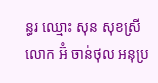ន្ធរ ឈ្មោះ សុន សុខស្រី លោក អ៊ំ ចាន់ថុល អនុប្រ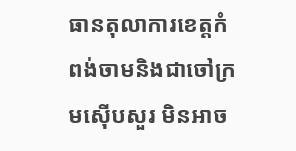ធានតុលាការខេត្តកំពង់ចាមនិងជាចៅក្រមស៊ើបសួរ មិនអាច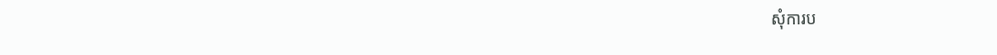សុំការប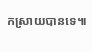កស្រាយបានទេ៕